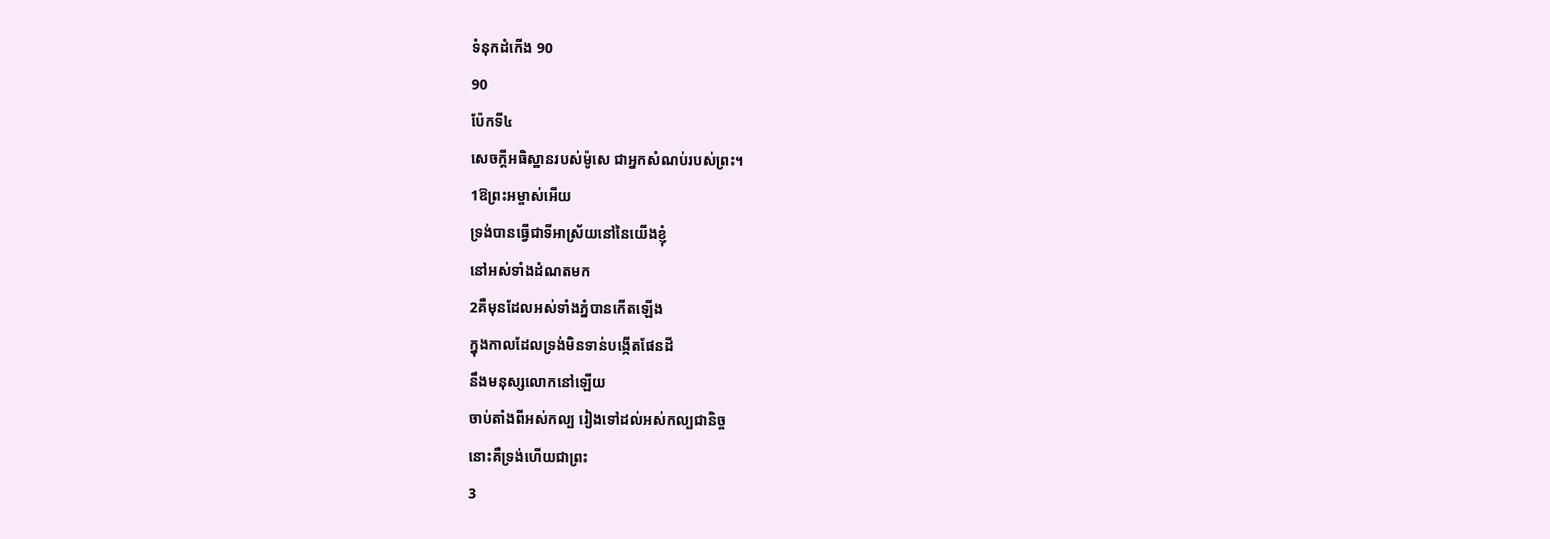ទំនុកដំកើង 90
90
ប៉ែកទី៤
សេចក្ដីអធិស្ឋានរបស់ម៉ូសេ ជាអ្នកសំណប់របស់ព្រះ។
1ឱព្រះអម្ចាស់អើយ
ទ្រង់បានធ្វើជាទីអាស្រ័យនៅនៃយើងខ្ញុំ
នៅអស់ទាំងដំណតមក
2គឺមុនដែលអស់ទាំងភ្នំបានកើតឡើង
ក្នុងកាលដែលទ្រង់មិនទាន់បង្កើតផែនដី
នឹងមនុស្សលោកនៅឡើយ
ចាប់តាំងពីអស់កល្ប រៀងទៅដល់អស់កល្បជានិច្ច
នោះគឺទ្រង់ហើយជាព្រះ
3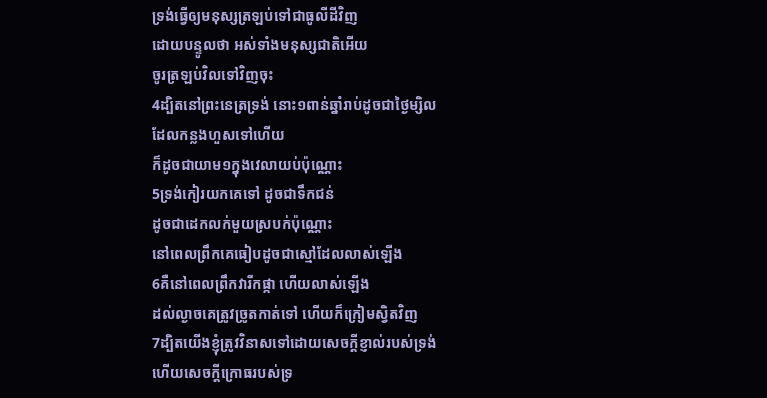ទ្រង់ធ្វើឲ្យមនុស្សត្រឡប់ទៅជាធូលីដីវិញ
ដោយបន្ទូលថា អស់ទាំងមនុស្សជាតិអើយ
ចូរត្រឡប់វិលទៅវិញចុះ
4ដ្បិតនៅព្រះនេត្រទ្រង់ នោះ១ពាន់ឆ្នាំរាប់ដូចជាថ្ងៃម្សិល
ដែលកន្លងហួសទៅហើយ
ក៏ដូចជាយាម១ក្នុងវេលាយប់ប៉ុណ្ណោះ
5ទ្រង់កៀរយកគេទៅ ដូចជាទឹកជន់
ដូចជាដេកលក់មួយស្របក់ប៉ុណ្ណោះ
នៅពេលព្រឹកគេធៀបដូចជាស្មៅដែលលាស់ឡើង
6គឺនៅពេលព្រឹកវារីកផ្កា ហើយលាស់ឡើង
ដល់ល្ងាចគេត្រូវច្រូតកាត់ទៅ ហើយក៏ក្រៀមស្វិតវិញ
7ដ្បិតយើងខ្ញុំត្រូវវិនាសទៅដោយសេចក្ដីខ្ញាល់របស់ទ្រង់
ហើយសេចក្ដីក្រោធរបស់ទ្រ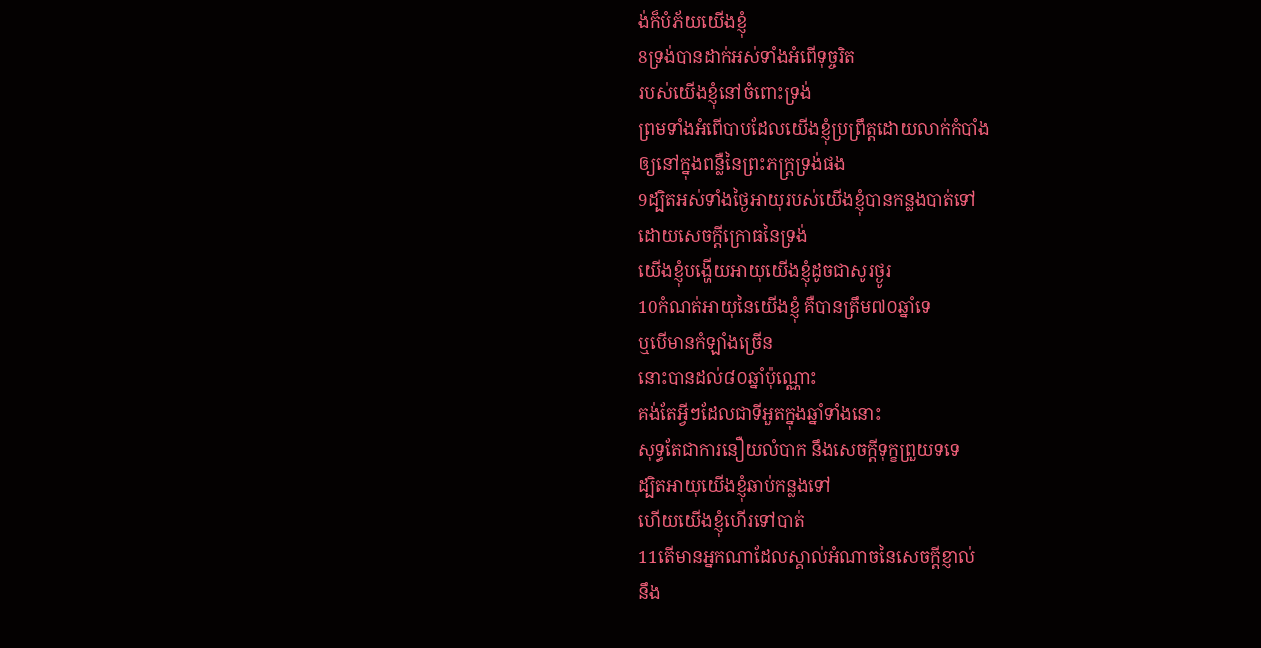ង់ក៏បំភ័យយើងខ្ញុំ
8ទ្រង់បានដាក់អស់ទាំងអំពើទុច្ចរិត
របស់យើងខ្ញុំនៅចំពោះទ្រង់
ព្រមទាំងអំពើបាបដែលយើងខ្ញុំប្រព្រឹត្តដោយលាក់កំបាំង
ឲ្យនៅក្នុងពន្លឺនៃព្រះភក្ត្រទ្រង់ផង
9ដ្បិតអស់ទាំងថ្ងៃអាយុរបស់យើងខ្ញុំបានកន្លងបាត់ទៅ
ដោយសេចក្ដីក្រោធនៃទ្រង់
យើងខ្ញុំបង្ហើយអាយុយើងខ្ញុំដូចជាសូរថ្ងូរ
10កំណត់អាយុនៃយើងខ្ញុំ គឺបានត្រឹម៧០ឆ្នាំទេ
ឬបើមានកំឡាំងច្រើន
នោះបានដល់៨០ឆ្នាំប៉ុណ្ណោះ
គង់តែអ្វីៗដែលជាទីអួតក្នុងឆ្នាំទាំងនោះ
សុទ្ធតែជាការនឿយលំបាក នឹងសេចក្ដីទុក្ខព្រួយទទេ
ដ្បិតអាយុយើងខ្ញុំឆាប់កន្លងទៅ
ហើយយើងខ្ញុំហើរទៅបាត់
11តើមានអ្នកណាដែលស្គាល់អំណាចនៃសេចក្ដីខ្ញាល់
នឹង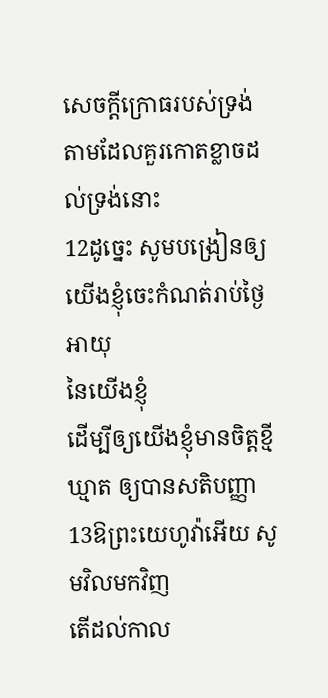សេចក្ដីក្រោធរបស់ទ្រង់
តាមដែលគួរកោតខ្លាចដល់ទ្រង់នោះ
12ដូច្នេះ សូមបង្រៀនឲ្យយើងខ្ញុំចេះកំណត់រាប់ថ្ងៃអាយុ
នៃយើងខ្ញុំ
ដើម្បីឲ្យយើងខ្ញុំមានចិត្តខ្មីឃ្មាត ឲ្យបានសតិបញ្ញា
13ឱព្រះយេហូវ៉ាអើយ សូមវិលមកវិញ
តើដល់កាល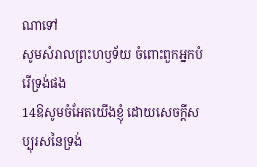ណាទៅ
សូមសំរាលព្រះហឫទ័យ ចំពោះពួកអ្នកបំរើទ្រង់ផង
14ឱសូមចំអែតយើងខ្ញុំ ដោយសេចក្ដីសប្បុរសនៃទ្រង់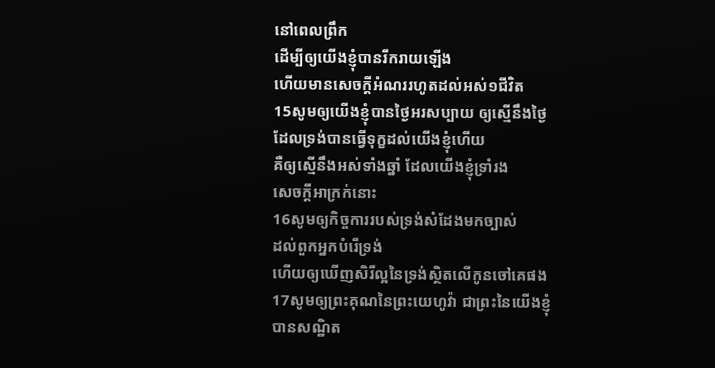នៅពេលព្រឹក
ដើម្បីឲ្យយើងខ្ញុំបានរីករាយឡើង
ហើយមានសេចក្ដីអំណររហូតដល់អស់១ជីវិត
15សូមឲ្យយើងខ្ញុំបានថ្ងៃអរសប្បាយ ឲ្យស្មើនឹងថ្ងៃ
ដែលទ្រង់បានធ្វើទុក្ខដល់យើងខ្ញុំហើយ
គឺឲ្យស្មើនឹងអស់ទាំងឆ្នាំ ដែលយើងខ្ញុំទ្រាំរង
សេចក្ដីអាក្រក់នោះ
16សូមឲ្យកិច្ចការរបស់ទ្រង់សំដែងមកច្បាស់
ដល់ពួកអ្នកបំរើទ្រង់
ហើយឲ្យឃើញសិរីល្អនៃទ្រង់ស្ថិតលើកូនចៅគេផង
17សូមឲ្យព្រះគុណនៃព្រះយេហូវ៉ា ជាព្រះនៃយើងខ្ញុំ
បានសណ្ឋិត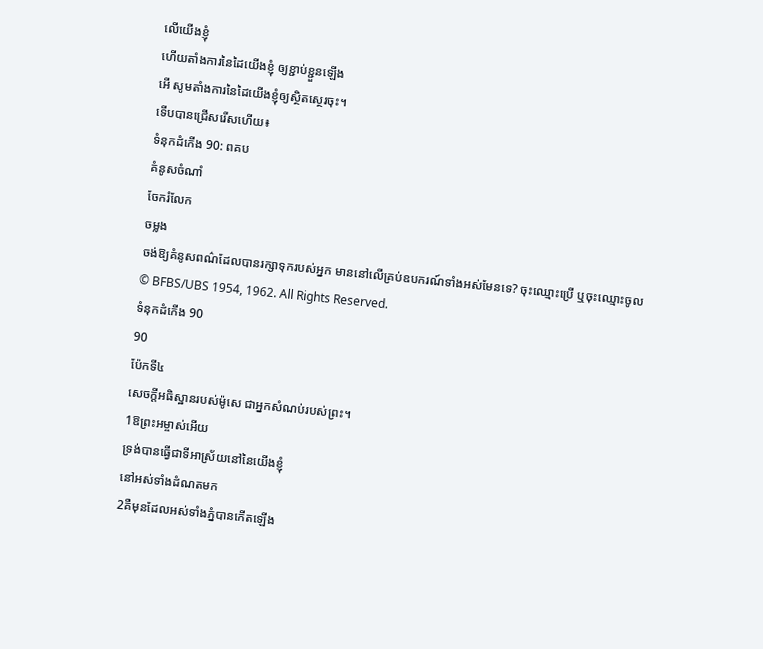លើយើងខ្ញុំ
ហើយតាំងការនៃដៃយើងខ្ញុំ ឲ្យខ្ជាប់ខ្ជួនឡើង
អើ សូមតាំងការនៃដៃយើងខ្ញុំឲ្យស្ថិតស្ថេរចុះ។
ទើបបានជ្រើសរើសហើយ៖
ទំនុកដំកើង 90: ពគប
គំនូសចំណាំ
ចែករំលែក
ចម្លង
ចង់ឱ្យគំនូសពណ៌ដែលបានរក្សាទុករបស់អ្នក មាននៅលើគ្រប់ឧបករណ៍ទាំងអស់មែនទេ? ចុះឈ្មោះប្រើ ឬចុះឈ្មោះចូល
© BFBS/UBS 1954, 1962. All Rights Reserved.
ទំនុកដំកើង 90
90
ប៉ែកទី៤
សេចក្ដីអធិស្ឋានរបស់ម៉ូសេ ជាអ្នកសំណប់របស់ព្រះ។
1ឱព្រះអម្ចាស់អើយ
ទ្រង់បានធ្វើជាទីអាស្រ័យនៅនៃយើងខ្ញុំ
នៅអស់ទាំងដំណតមក
2គឺមុនដែលអស់ទាំងភ្នំបានកើតឡើង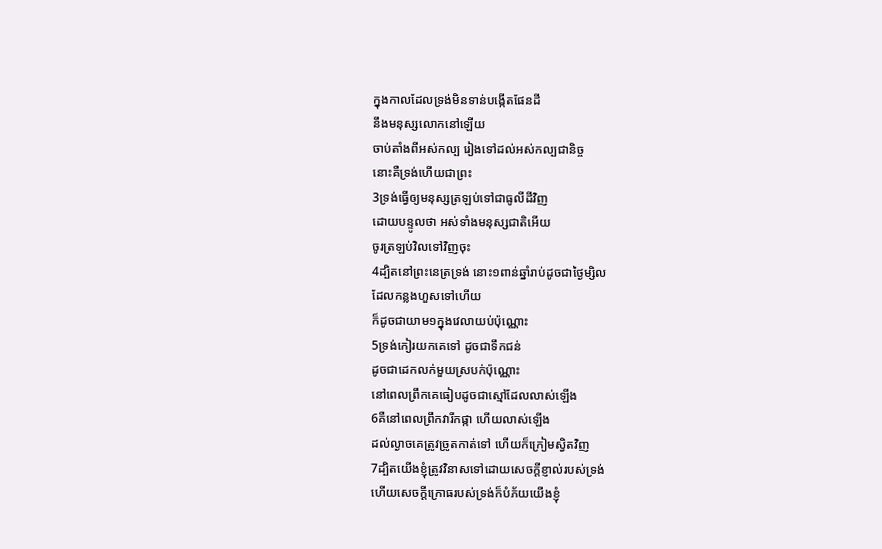ក្នុងកាលដែលទ្រង់មិនទាន់បង្កើតផែនដី
នឹងមនុស្សលោកនៅឡើយ
ចាប់តាំងពីអស់កល្ប រៀងទៅដល់អស់កល្បជានិច្ច
នោះគឺទ្រង់ហើយជាព្រះ
3ទ្រង់ធ្វើឲ្យមនុស្សត្រឡប់ទៅជាធូលីដីវិញ
ដោយបន្ទូលថា អស់ទាំងមនុស្សជាតិអើយ
ចូរត្រឡប់វិលទៅវិញចុះ
4ដ្បិតនៅព្រះនេត្រទ្រង់ នោះ១ពាន់ឆ្នាំរាប់ដូចជាថ្ងៃម្សិល
ដែលកន្លងហួសទៅហើយ
ក៏ដូចជាយាម១ក្នុងវេលាយប់ប៉ុណ្ណោះ
5ទ្រង់កៀរយកគេទៅ ដូចជាទឹកជន់
ដូចជាដេកលក់មួយស្របក់ប៉ុណ្ណោះ
នៅពេលព្រឹកគេធៀបដូចជាស្មៅដែលលាស់ឡើង
6គឺនៅពេលព្រឹកវារីកផ្កា ហើយលាស់ឡើង
ដល់ល្ងាចគេត្រូវច្រូតកាត់ទៅ ហើយក៏ក្រៀមស្វិតវិញ
7ដ្បិតយើងខ្ញុំត្រូវវិនាសទៅដោយសេចក្ដីខ្ញាល់របស់ទ្រង់
ហើយសេចក្ដីក្រោធរបស់ទ្រង់ក៏បំភ័យយើងខ្ញុំ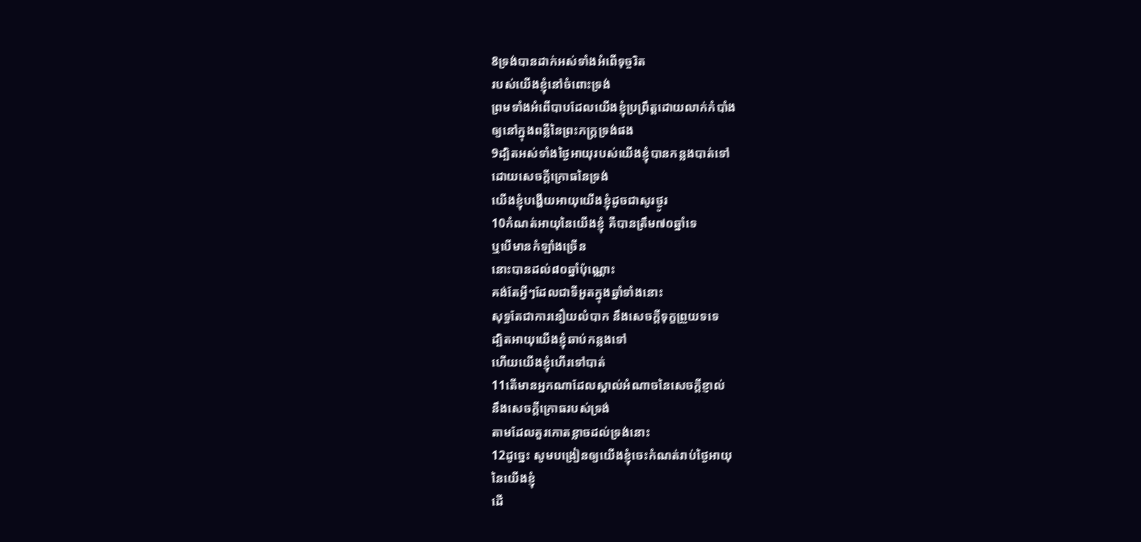8ទ្រង់បានដាក់អស់ទាំងអំពើទុច្ចរិត
របស់យើងខ្ញុំនៅចំពោះទ្រង់
ព្រមទាំងអំពើបាបដែលយើងខ្ញុំប្រព្រឹត្តដោយលាក់កំបាំង
ឲ្យនៅក្នុងពន្លឺនៃព្រះភក្ត្រទ្រង់ផង
9ដ្បិតអស់ទាំងថ្ងៃអាយុរបស់យើងខ្ញុំបានកន្លងបាត់ទៅ
ដោយសេចក្ដីក្រោធនៃទ្រង់
យើងខ្ញុំបង្ហើយអាយុយើងខ្ញុំដូចជាសូរថ្ងូរ
10កំណត់អាយុនៃយើងខ្ញុំ គឺបានត្រឹម៧០ឆ្នាំទេ
ឬបើមានកំឡាំងច្រើន
នោះបានដល់៨០ឆ្នាំប៉ុណ្ណោះ
គង់តែអ្វីៗដែលជាទីអួតក្នុងឆ្នាំទាំងនោះ
សុទ្ធតែជាការនឿយលំបាក នឹងសេចក្ដីទុក្ខព្រួយទទេ
ដ្បិតអាយុយើងខ្ញុំឆាប់កន្លងទៅ
ហើយយើងខ្ញុំហើរទៅបាត់
11តើមានអ្នកណាដែលស្គាល់អំណាចនៃសេចក្ដីខ្ញាល់
នឹងសេចក្ដីក្រោធរបស់ទ្រង់
តាមដែលគួរកោតខ្លាចដល់ទ្រង់នោះ
12ដូច្នេះ សូមបង្រៀនឲ្យយើងខ្ញុំចេះកំណត់រាប់ថ្ងៃអាយុ
នៃយើងខ្ញុំ
ដើ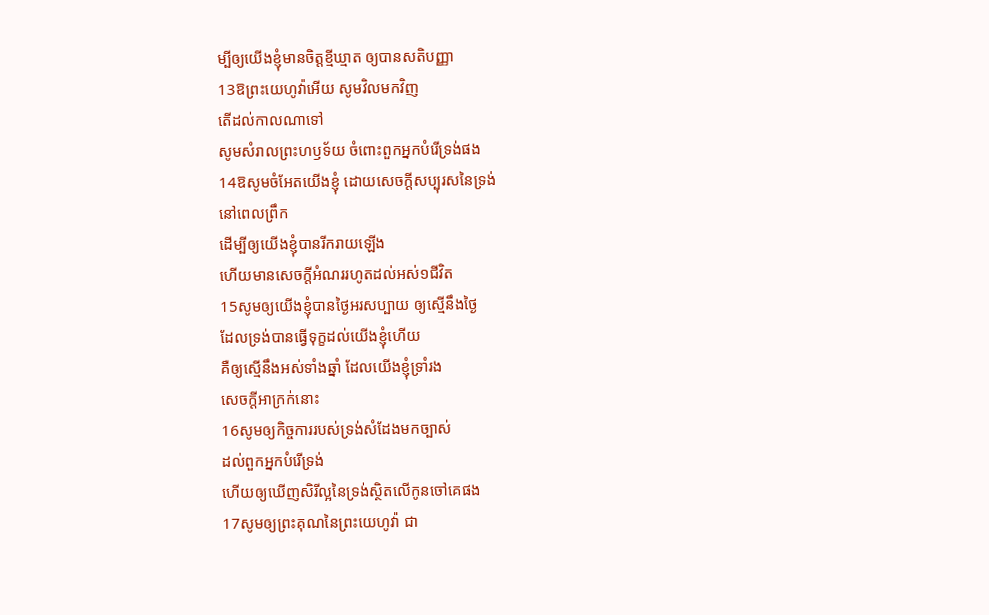ម្បីឲ្យយើងខ្ញុំមានចិត្តខ្មីឃ្មាត ឲ្យបានសតិបញ្ញា
13ឱព្រះយេហូវ៉ាអើយ សូមវិលមកវិញ
តើដល់កាលណាទៅ
សូមសំរាលព្រះហឫទ័យ ចំពោះពួកអ្នកបំរើទ្រង់ផង
14ឱសូមចំអែតយើងខ្ញុំ ដោយសេចក្ដីសប្បុរសនៃទ្រង់
នៅពេលព្រឹក
ដើម្បីឲ្យយើងខ្ញុំបានរីករាយឡើង
ហើយមានសេចក្ដីអំណររហូតដល់អស់១ជីវិត
15សូមឲ្យយើងខ្ញុំបានថ្ងៃអរសប្បាយ ឲ្យស្មើនឹងថ្ងៃ
ដែលទ្រង់បានធ្វើទុក្ខដល់យើងខ្ញុំហើយ
គឺឲ្យស្មើនឹងអស់ទាំងឆ្នាំ ដែលយើងខ្ញុំទ្រាំរង
សេចក្ដីអាក្រក់នោះ
16សូមឲ្យកិច្ចការរបស់ទ្រង់សំដែងមកច្បាស់
ដល់ពួកអ្នកបំរើទ្រង់
ហើយឲ្យឃើញសិរីល្អនៃទ្រង់ស្ថិតលើកូនចៅគេផង
17សូមឲ្យព្រះគុណនៃព្រះយេហូវ៉ា ជា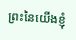ព្រះនៃយើងខ្ញុំ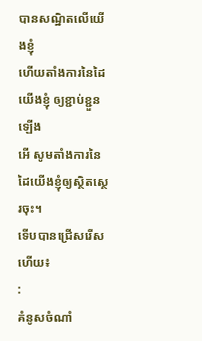បានសណ្ឋិតលើយើងខ្ញុំ
ហើយតាំងការនៃដៃយើងខ្ញុំ ឲ្យខ្ជាប់ខ្ជួនឡើង
អើ សូមតាំងការនៃដៃយើងខ្ញុំឲ្យស្ថិតស្ថេរចុះ។
ទើបបានជ្រើសរើសហើយ៖
:
គំនូសចំណាំ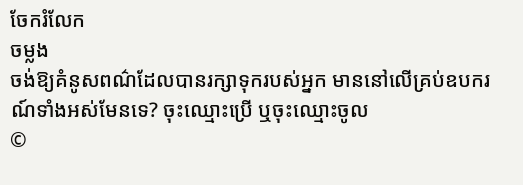ចែករំលែក
ចម្លង
ចង់ឱ្យគំនូសពណ៌ដែលបានរក្សាទុករបស់អ្នក មាននៅលើគ្រប់ឧបករណ៍ទាំងអស់មែនទេ? ចុះឈ្មោះប្រើ ឬចុះឈ្មោះចូល
©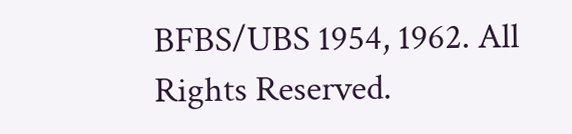BFBS/UBS 1954, 1962. All Rights Reserved.